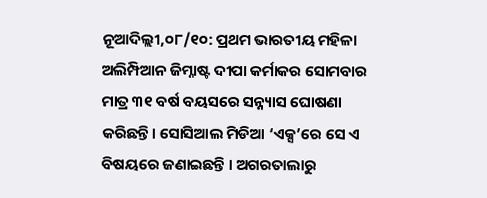ନୂଆଦିଲ୍ଲୀ,୦୮/୧୦: ପ୍ରଥମ ଭାରତୀୟ ମହିଳା ଅଲିମ୍ପିଆନ ଜିମ୍ନାଷ୍ଟ ଦୀପା କର୍ମାକର ସୋମବାର ମାତ୍ର ୩୧ ବର୍ଷ ବୟସରେ ସନ୍ନ୍ୟାସ ଘୋଷଣା କରିଛନ୍ତି। ସୋସିଆଲ ମିଡିଆ ‘ଏକ୍ସ’ରେ ସେ ଏ ବିଷୟରେ ଜଣାଇଛନ୍ତି । ଅଗରତାଲାରୁ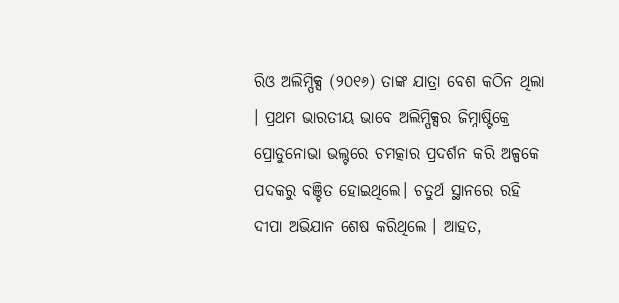ରିଓ ଅଲିମ୍ପିକ୍ସ (୨୦୧୬) ତାଙ୍କ ଯାତ୍ରା ବେଶ କଠିନ ଥିଲା । ପ୍ରଥମ ଭାରତୀୟ ଭାବେ ଅଲିମ୍ପିକ୍ସର ଜିମ୍ନାଷ୍ଟିକ୍ରେ ପ୍ରୋଡୁନୋଭା ଭଲ୍ଟରେ ଚମତ୍କାର ପ୍ରଦର୍ଶନ କରି ଅଳ୍ପକେ ପଦକରୁ ବଞ୍ଚିତ ହୋଇଥିଲେ। ଚତୁର୍ଥ ସ୍ଥାନରେ ରହି ଦୀପା ଅଭିଯାନ ଶେଷ କରିଥିଲେ । ଆହତ,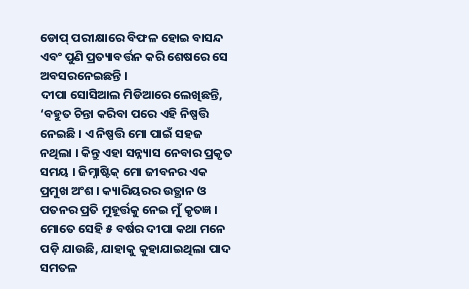ଡୋପ୍ ପରୀକ୍ଷାରେ ବିଫଳ ହୋଇ ବାସନ୍ଦ ଏବଂ ପୁଣି ପ୍ରତ୍ୟାବର୍ତ୍ତନ କରି ଶେଷରେ ସେ ଅବସରନେଇଛନ୍ତି ।
ଦୀପା ସୋସିଆଲ ମିଡିଆରେ ଲେଖିଛନ୍ତି, ‘ବହୁତ ଚିନ୍ତା କରିବା ପରେ ଏହି ନିଷ୍ପତ୍ତି ନେଇଛି । ଏ ନିଷ୍ପତ୍ତି ମୋ ପାଇଁ ସହଜ ନଥିଲା । କିନ୍ତୁ ଏହା ସନ୍ନ୍ୟାସ ନେବାର ପ୍ରକୃତ ସମୟ । ଜିମ୍ନାଷ୍ଟିକ୍ ମୋ ଜୀବନର ଏକ ପ୍ରମୁଖ ଅଂଶ । କ୍ୟାରିୟରର ଉତ୍ଥାନ ଓ ପତନର ପ୍ରତି ମୁହୂର୍ତ୍ତକୁ ନେଇ ମୁଁ କୃତଜ୍ଞ ।
ମୋତେ ସେହି ୫ ବର୍ଷର ଦୀପା କଥା ମନେ ପଡ଼ି ଯାଉଛି, ଯାହାକୁ କୁହାଯାଇଥିଲା ପାଦ ସମତଳ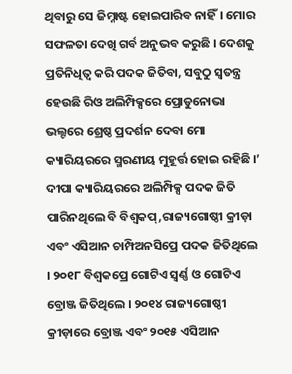ଥିବାରୁ ସେ ଜିମ୍ନାଷ୍ଟ ହୋଇପାରିବ ନାହିଁ। ମୋର ସଫଳତା ଦେଖି ଗର୍ବ ଅନୁଭବ କରୁଛି । ଦେଶକୁ ପ୍ରତିନିଧିତ୍ୱ କରି ପଦକ ଜିତିବା, ସବୁଠୁ ସ୍ୱତନ୍ତ୍ର ହେଉଛି ରିଓ ଅଲିମ୍ପିକ୍ସରେ ପ୍ରୋଡୁନୋଭା ଭଲ୍ଟରେ ଶ୍ରେଷ୍ଠ ପ୍ରଦର୍ଶନ ଦେବା ମୋ କ୍ୟାରିୟରରେ ସ୍ମରଣୀୟ ମୁହୂର୍ତ୍ତ ହୋଇ ରହିଛି ।’
ଦୀପା କ୍ୟାରିୟରରେ ଅଲିମ୍ପିକ୍ସ ପଦକ ଜିତି ପାରିନଥିଲେ ବି ବିଶ୍ୱକପ୍,ରାଜ୍ୟଗୋଷ୍ଠୀ କ୍ରୀଡ଼ା ଏବଂ ଏସିଆନ ଚାମ୍ପିଅନସିପ୍ରେ ପଦକ ଜିତିଥିଲେ । ୨୦୧୮ ବିଶ୍ୱକପ୍ରେ ଗୋଟିଏ ସ୍ୱର୍ଣ୍ଣ ଓ ଗୋଟିଏ ବ୍ରୋଞ୍ଜ ଜିତିଥିଲେ । ୨୦୧୪ ରାଜ୍ୟଗୋଷ୍ଠୀ କ୍ରୀଡ଼ାରେ ବ୍ରୋଞ୍ଜ ଏବଂ ୨୦୧୫ ଏସିଆନ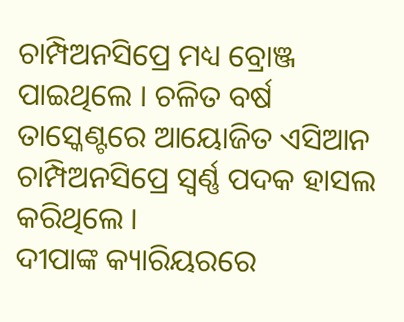ଚାମ୍ପିଅନସିପ୍ରେ ମଧ୍ୟ ବ୍ରୋଞ୍ଜ ପାଇଥିଲେ । ଚଳିତ ବର୍ଷ ତାସ୍କେଣ୍ଟରେ ଆୟୋଜିତ ଏସିଆନ ଚାମ୍ପିଅନସିପ୍ରେ ସ୍ୱର୍ଣ୍ଣ ପଦକ ହାସଲ କରିଥିଲେ ।
ଦୀପାଙ୍କ କ୍ୟାରିୟରରେ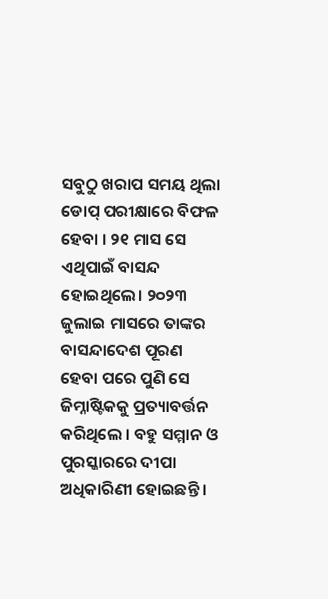ସବୁଠୁ ଖରାପ ସମୟ ଥିଲା ଡୋପ୍ ପରୀକ୍ଷାରେ ବିଫଳ ହେବା । ୨୧ ମାସ ସେ ଏଥିପାଇଁ ବାସନ୍ଦ ହୋଇଥିଲେ। ୨୦୨୩ ଜୁଲାଇ ମାସରେ ତାଙ୍କର ବାସନ୍ଦାଦେଶ ପୂରଣ ହେବା ପରେ ପୁଣି ସେ ଜିମ୍ନାଷ୍ଟିକକୁ ପ୍ରତ୍ୟାବର୍ତ୍ତନ କରିଥିଲେ । ବହୁ ସମ୍ମାନ ଓ ପୁରସ୍କାରରେ ଦୀପା ଅଧିକାରିଣୀ ହୋଇଛନ୍ତି ।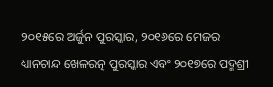୨୦୧୫ରେ ଅର୍ଜୁନ ପୁରସ୍କାର, ୨୦୧୬ରେ ମେଜର ଧ୍ୟାନଚାନ୍ଦ ଖେଳରତ୍ନ ପୁରସ୍କାର ଏବଂ ୨୦୧୭ରେ ପଦ୍ମଶ୍ରୀ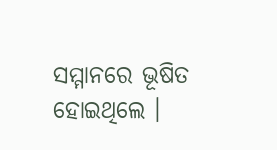ସମ୍ମାନରେ ଭୂଷିତ ହୋଇଥିଲେ ।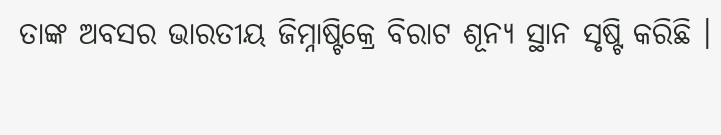ତାଙ୍କ ଅବସର ଭାରତୀୟ ଜିମ୍ନାଷ୍ଟିକ୍ରେ ବିରାଟ ଶୂନ୍ୟ ସ୍ଥାନ ସୃଷ୍ଟି କରିଛି ।